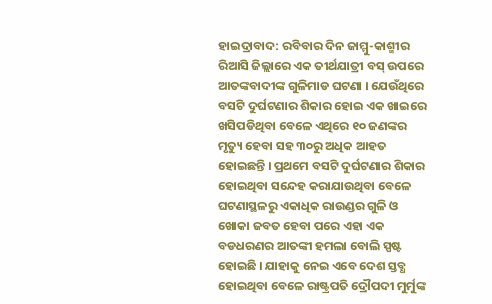ହାଇଦ୍ରାବାଦ: ରବିବାର ଦିନ ଜାମ୍ମୁ-କାଶ୍ମୀର ରିଆସି ଜିଲ୍ଲାରେ ଏକ ତୀର୍ଥଯାତ୍ରୀ ବସ୍ ଉପରେ ଆତଙ୍କବାଦୀଙ୍କ ଗୁଳିମାଡ ଘଟଣା । ଯେଉଁଥିରେ ବସଟି ଦୁର୍ଘଟଣାର ଶିକାର ହୋଇ ଏକ ଖାଇରେ ଖସିପଡିଥିବା ବେଳେ ଏଥିରେ ୧୦ ଜଣଙ୍କର ମୃତ୍ୟୁ ହେବା ସହ ୩୦ରୁ ଅଧିକ ଆହତ ହୋଇଛନ୍ତି । ପ୍ରଥମେ ବସଟି ଦୁର୍ଘଟଣାର ଶିକାର ହୋଇଥିବା ସନ୍ଦେହ କରାଯାଉଥିବା ବେଳେ ଘଟଣାସ୍ଥଳରୁ ଏକାଧିକ ରାଉଣ୍ଡର ଗୁଳି ଓ ଖୋକା ଜବତ ହେବା ପରେ ଏହା ଏକ ବଡଧରଣର ଆତଙ୍କୀ ହମଲା ବୋଲି ସ୍ପଷ୍ଟ ହୋଇଛି । ଯାହାକୁ ନେଇ ଏବେ ଦେଶ ସ୍ତବ୍ଧ ହୋଇଥିବା ବେଳେ ରାଷ୍ଟ୍ରପତି ଦ୍ରୌପଦୀ ମୁର୍ମୁଙ୍କ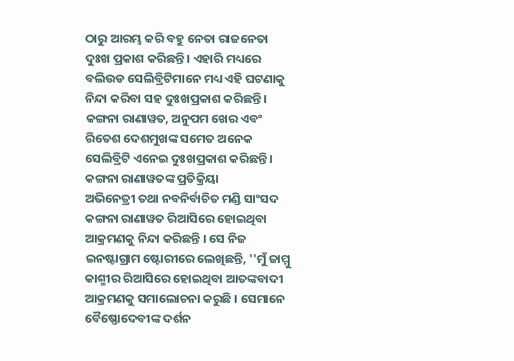ଠାରୁ ଆରମ୍ଭ କରି ବହୁ ନେତା ରାଜନେତା ଦୁଃଖ ପ୍ରକାଶ କରିଛନ୍ତି । ଏହାରି ମଧ୍ୟରେ ବଲିଉଡ ସେଲିବ୍ରିଟିମାନେ ମଧ୍ୟ ଏହି ଘଟଣାକୁ ନିନ୍ଦା କରିବା ସହ ଦୁଃଖପ୍ରକାଶ କରିଛନ୍ତି । କଙ୍ଗନା ରାଣାୱତ, ଅନୁପମ ଖେର ଏବଂ ରିତେଶ ଦେଶମୁଖଙ୍କ ସମେତ ଅନେକ ସେଲିବ୍ରିଟି ଏନେଇ ଦୁଃଖପ୍ରକାଶ କରିଛନ୍ତି ।
କଙ୍ଗନା ରାଣାୱତଙ୍କ ପ୍ରତିକ୍ରିୟା
ଅଭିନେତ୍ରୀ ତଥା ନବନିର୍ବାଚିତ ମଣ୍ଡି ସାଂସଦ କଙ୍ଗନା ରାଣାୱତ ରିଆସିରେ ହୋଇଥିବା ଆକ୍ରମଣକୁ ନିନ୍ଦା କରିଛନ୍ତି । ସେ ନିଜ ଇନଷ୍ଟାଗ୍ରାମ ଷ୍ଟୋରୀରେ ଲେଖିଛନ୍ତି, ''ମୁଁ ଜାମ୍ମୁ କାଶ୍ମୀର ରିଆସିରେ ହୋଇଥିବା ଆତଙ୍କବାଦୀ ଆକ୍ରମଣକୁ ସମାଲୋଚନା କରୁଛି । ସେମାନେ ବୈଷ୍ଣୋଦେବୀଙ୍କ ଦର୍ଶନ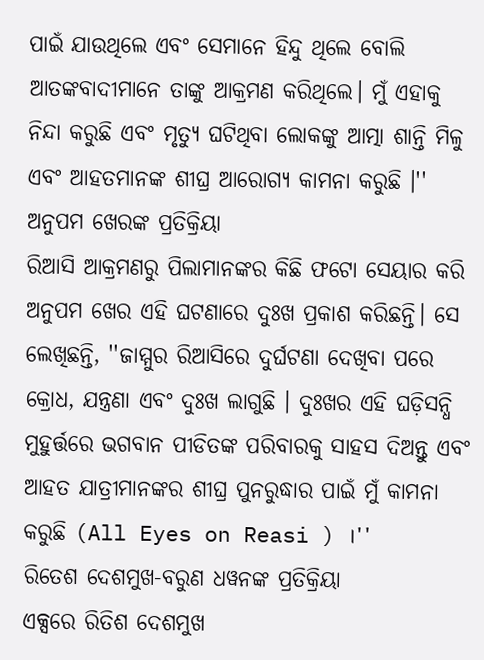ପାଇଁ ଯାଉଥିଲେ ଏବଂ ସେମାନେ ହିନ୍ଦୁ ଥିଲେ ବୋଲି ଆତଙ୍କବାଦୀମାନେ ତାଙ୍କୁ ଆକ୍ରମଣ କରିଥିଲେ। ମୁଁ ଏହାକୁ ନିନ୍ଦା କରୁଛି ଏବଂ ମୃତ୍ୟୁ ଘଟିଥିବା ଲୋକଙ୍କୁ ଆତ୍ମା ଶାନ୍ତି ମିଳୁ ଏବଂ ଆହତମାନଙ୍କ ଶୀଘ୍ର ଆରୋଗ୍ୟ କାମନା କରୁଛି ।''
ଅନୁପମ ଖେରଙ୍କ ପ୍ରତିକ୍ରିୟା
ରିଆସି ଆକ୍ରମଣରୁ ପିଲାମାନଙ୍କର କିଛି ଫଟୋ ସେୟାର କରି ଅନୁପମ ଖେର ଏହି ଘଟଣାରେ ଦୁଃଖ ପ୍ରକାଶ କରିଛନ୍ତି। ସେ ଲେଖିଛନ୍ତି, ''ଜାମ୍ମୁର ରିଆସିରେ ଦୁର୍ଘଟଣା ଦେଖିବା ପରେ କ୍ରୋଧ, ଯନ୍ତ୍ରଣା ଏବଂ ଦୁଃଖ ଲାଗୁଛି । ଦୁଃଖର ଏହି ଘଡ଼ିସନ୍ଧି ମୁହୁର୍ତ୍ତରେ ଭଗବାନ ପୀଡିତଙ୍କ ପରିବାରକୁ ସାହସ ଦିଅନ୍ତୁ ଏବଂ ଆହତ ଯାତ୍ରୀମାନଙ୍କର ଶୀଘ୍ର ପୁନରୁଦ୍ଧାର ପାଇଁ ମୁଁ କାମନା କରୁଛି (All Eyes on Reasi ) ।''
ରିତେଶ ଦେଶମୁଖ-ବରୁଣ ଧୱନଙ୍କ ପ୍ରତିକ୍ରିୟା
ଏକ୍ସରେ ରିତିଶ ଦେଶମୁଖ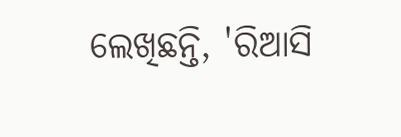ଲେଖିଛନ୍ତି, 'ରିଆସି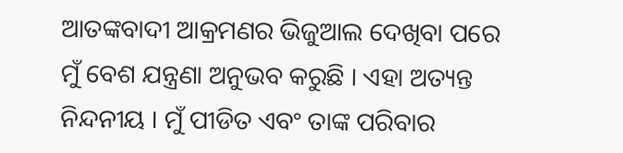ଆତଙ୍କବାଦୀ ଆକ୍ରମଣର ଭିଜୁଆଲ ଦେଖିବା ପରେ ମୁଁ ବେଶ ଯନ୍ତ୍ରଣା ଅନୁଭବ କରୁଛି । ଏହା ଅତ୍ୟନ୍ତ ନିନ୍ଦନୀୟ । ମୁଁ ପୀଡିତ ଏବଂ ତାଙ୍କ ପରିବାର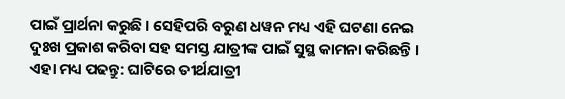ପାଇଁ ପ୍ରାର୍ଥନା କରୁଛି । ସେହିପରି ବରୁଣ ଧୱନ ମଧ୍ୟ ଏହି ଘଟଣା ନେଇ ଦୁଃଖ ପ୍ରକାଶ କରିବା ସହ ସମସ୍ତ ଯାତ୍ରୀଙ୍କ ପାଇଁ ସୁସ୍ଥ କାମନା କରିଛନ୍ତି ।
ଏହା ମଧ୍ୟ ପଢନ୍ତୁ: ଘାଟିରେ ତୀର୍ଥଯାତ୍ରୀ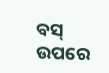ବସ୍ ଉପରେ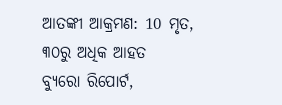ଆତଙ୍କୀ ଆକ୍ରମଣ: 10 ମୃତ, ୩୦ରୁ ଅଧିକ ଆହତ
ବ୍ୟୁରୋ ରିପୋର୍ଟ,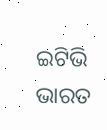ଇଟିଭି ଭାରତ